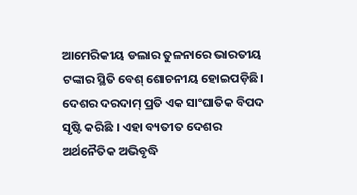ଆମେରିକୀୟ ଡଲାର ତୁଳନାରେ ଭାରତୀୟ ଟଙ୍କାର ସ୍ଥିତି ବେଶ୍ ଶୋଚନୀୟ ହୋଇପଡ଼ିଛି। ଦେଶର ଦରଦାମ୍ ପ୍ରତି ଏକ ସାଂଘାତିକ ବିପଦ ସୃଷ୍ଟି କରିଛି । ଏହା ବ୍ୟତୀତ ଦେଶର ଅର୍ଥନୈତିକ ଅଭିବୃଦ୍ଧି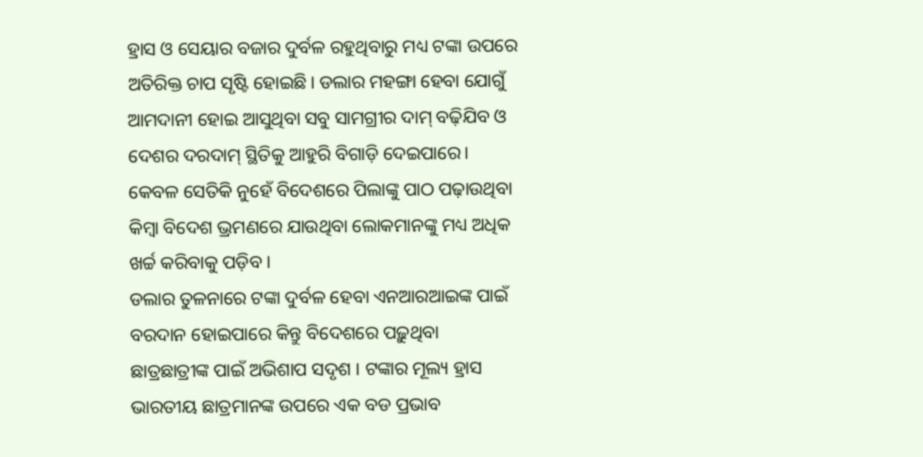ହ୍ରାସ ଓ ସେୟାର ବଜାର ଦୁର୍ବଳ ରହୁଥିବାରୁ ମଧ୍ୟ ଟଙ୍କା ଉପରେ ଅତିରିକ୍ତ ଚାପ ସୃଷ୍ଟି ହୋଇଛି। ଡଲାର ମହଙ୍ଗା ହେବା ଯୋଗୁଁ ଆମଦାନୀ ହୋଇ ଆସୁଥିବା ସବୁ ସାମଗ୍ରୀର ଦାମ୍ ବଢ଼ିଯିବ ଓ ଦେଶର ଦରଦାମ୍ ସ୍ଥିତିକୁ ଆହୁରି ବିଗାଡ଼ି ଦେଇପାରେ। କେବଳ ସେତିକି ନୁହେଁ ବିଦେଶରେ ପିଲାଙ୍କୁ ପାଠ ପଢ଼ାଉଥିବା କିମ୍ବା ବିଦେଶ ଭ୍ରମଣରେ ଯାଉଥିବା ଲୋକମାନଙ୍କୁ ମଧ୍ୟ ଅଧିକ ଖର୍ଚ୍ଚ କରିବାକୁ ପଡ଼ିବ ।
ଡଲାର ତୁଳନାରେ ଟଙ୍କା ଦୁର୍ବଳ ହେବା ଏନଆରଆଇଙ୍କ ପାଇଁ ବରଦାନ ହୋଇପାରେ କିନ୍ତୁ ବିଦେଶରେ ପଢ଼ୁଥିବା ଛାତ୍ରଛାତ୍ରୀଙ୍କ ପାଇଁ ଅଭିଶାପ ସଦୃଶ । ଟଙ୍କାର ମୂଲ୍ୟ ହ୍ରାସ ଭାରତୀୟ ଛାତ୍ରମାନଙ୍କ ଉପରେ ଏକ ବଡ ପ୍ରଭାବ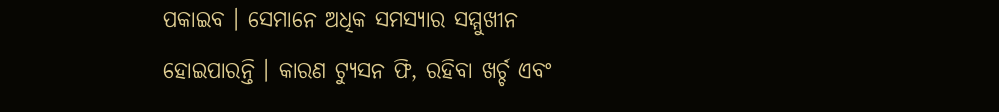ପକାଇବ । ସେମାନେ ଅଧିକ ସମସ୍ୟାର ସମ୍ମୁଖୀନ ହୋଇପାରନ୍ତି । କାରଣ ଟ୍ୟୁସନ ଫି, ରହିବା ଖର୍ଚ୍ଚ ଏବଂ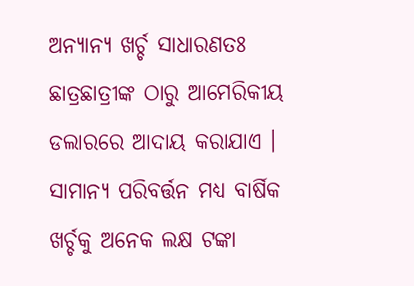ଅନ୍ୟାନ୍ୟ ଖର୍ଚ୍ଚ ସାଧାରଣତଃ ଛାତ୍ରଛାତ୍ରୀଙ୍କ ଠାରୁ ଆମେରିକୀୟ ଡଲାରରେ ଆଦାୟ କରାଯାଏ । ସାମାନ୍ୟ ପରିବର୍ତ୍ତନ ମଧ୍ୟ ବାର୍ଷିକ ଖର୍ଚ୍ଚକୁ ଅନେକ ଲକ୍ଷ ଟଙ୍କା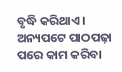ବୃଦ୍ଧି କରିଥାଏ । ଅନ୍ୟପଟେ ପାଠପଢ଼ା ପରେ କାମ କରିବା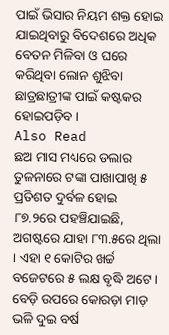ପାଇଁ ଭିସାର ନିୟମ ଶକ୍ତ ହୋଇ ଯାଇଥିବାରୁ ବିଦେଶରେ ଅଧିକ ବେତନ ମିଳିବା ଓ ଘରେ କରିଥିବା ଲୋନ ଶୁଝିବା ଛାତ୍ରଛାତ୍ରୀଙ୍କ ପାଇଁ କଷ୍ଟକର ହୋଇପଡ଼ିବ ।
Also Read
ଛଅ ମାସ ମଧ୍ୟରେ ଡଲାର ତୁଳନାରେ ଟଙ୍କା ପାଖାପାଖି ୫ ପ୍ରତିଶତ ଦୁର୍ବଳ ହୋଇ ୮୭.୨ରେ ପହଞ୍ଚିଯାଇଛି, ଅଗଷ୍ଟରେ ଯାହା ୮୩.୫ରେ ଥିଲା । ଏହା ୧ କୋଟିର ଖର୍ଚ୍ଚ ବଜେଟରେ ୫ ଲକ୍ଷ ବୃଦ୍ଧି ଅଟେ । ବେଡ଼ି ଉପରେ କୋରଡ଼ା ମାଡ଼ ଭଳି ଦୁଇ ବର୍ଷ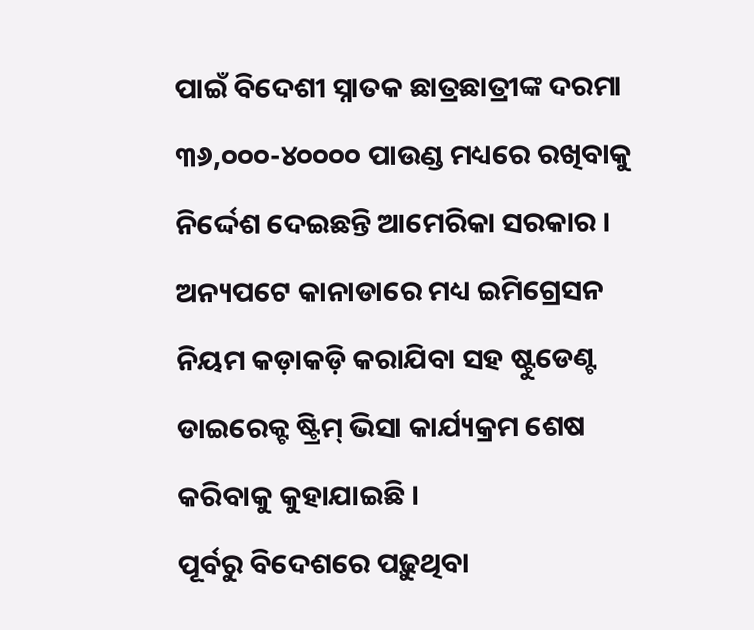ପାଇଁ ବିଦେଶୀ ସ୍ନାତକ ଛାତ୍ରଛାତ୍ରୀଙ୍କ ଦରମା ୩୬,୦୦୦-୪୦୦୦୦ ପାଉଣ୍ଡ ମଧ୍ୟରେ ରଖିବାକୁ ନିର୍ଦ୍ଦେଶ ଦେଇଛନ୍ତି ଆମେରିକା ସରକାର । ଅନ୍ୟପଟେ କାନାଡାରେ ମଧ୍ୟ ଇମିଗ୍ରେସନ ନିୟମ କଡ଼ାକଡ଼ି କରାଯିବା ସହ ଷ୍ଟୁଡେଣ୍ଟ ଡାଇରେକ୍ଟ ଷ୍ଟ୍ରିମ୍ ଭିସା କାର୍ଯ୍ୟକ୍ରମ ଶେଷ କରିବାକୁ କୁହାଯାଇଛି ।
ପୂର୍ବରୁ ବିଦେଶରେ ପଢ଼ୁଥିବା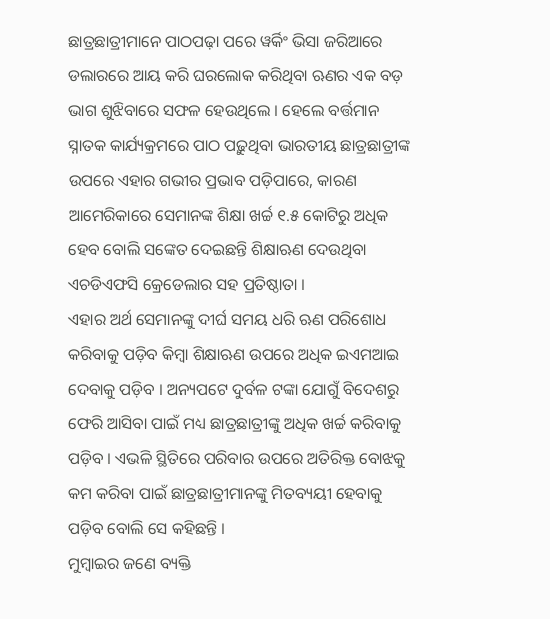ଛାତ୍ରଛାତ୍ରୀମାନେ ପାଠପଢ଼ା ପରେ ୱର୍କିଂ ଭିସା ଜରିଆରେ ଡଲାରରେ ଆୟ କରି ଘରଲୋକ କରିଥିବା ଋଣର ଏକ ବଡ଼ ଭାଗ ଶୁଝିବାରେ ସଫଳ ହେଉଥିଲେ । ହେଲେ ବର୍ତ୍ତମାନ ସ୍ନାତକ କାର୍ଯ୍ୟକ୍ରମରେ ପାଠ ପଢ଼ୁଥିବା ଭାରତୀୟ ଛାତ୍ରଛାତ୍ରୀଙ୍କ ଉପରେ ଏହାର ଗଭୀର ପ୍ରଭାବ ପଡ଼ିପାରେ, କାରଣ ଆମେରିକାରେ ସେମାନଙ୍କ ଶିକ୍ଷା ଖର୍ଚ୍ଚ ୧.୫ କୋଟିରୁ ଅଧିକ ହେବ ବୋଲି ସଙ୍କେତ ଦେଇଛନ୍ତି ଶିକ୍ଷାଋଣ ଦେଉଥିବା ଏଚଡିଏଫସି କ୍ରେଡେଲାର ସହ ପ୍ରତିଷ୍ଠାତା ।
ଏହାର ଅର୍ଥ ସେମାନଙ୍କୁ ଦୀର୍ଘ ସମୟ ଧରି ଋଣ ପରିଶୋଧ କରିବାକୁ ପଡ଼ିବ କିମ୍ବା ଶିକ୍ଷାଋଣ ଉପରେ ଅଧିକ ଇଏମଆଇ ଦେବାକୁ ପଡ଼ିବ । ଅନ୍ୟପଟେ ଦୁର୍ବଳ ଟଙ୍କା ଯୋଗୁଁ ବିଦେଶରୁ ଫେରି ଆସିବା ପାଇଁ ମଧ୍ୟ ଛାତ୍ରଛାତ୍ରୀଙ୍କୁ ଅଧିକ ଖର୍ଚ୍ଚ କରିବାକୁ ପଡ଼ିବ । ଏଭଳି ସ୍ଥିତିରେ ପରିବାର ଉପରେ ଅତିରିକ୍ତ ବୋଝକୁ କମ କରିବା ପାଇଁ ଛାତ୍ରଛାତ୍ରୀମାନଙ୍କୁ ମିତବ୍ୟୟୀ ହେବାକୁ ପଡ଼ିବ ବୋଲି ସେ କହିଛନ୍ତି ।
ମୁମ୍ବାଇର ଜଣେ ବ୍ୟକ୍ତି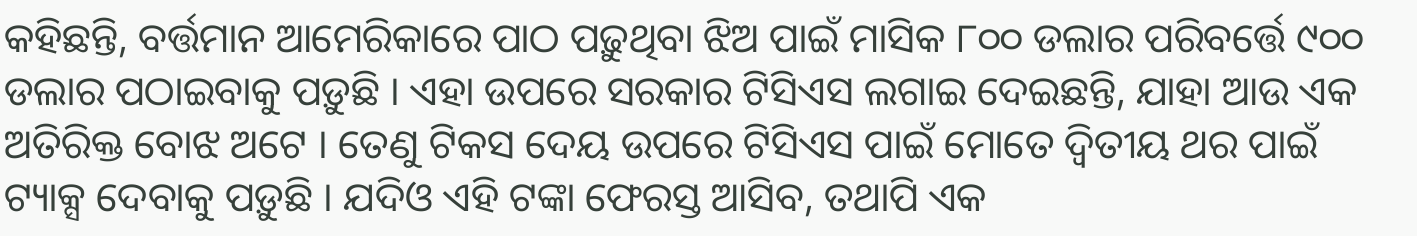କହିଛନ୍ତି, ବର୍ତ୍ତମାନ ଆମେରିକାରେ ପାଠ ପଢ଼ୁଥିବା ଝିଅ ପାଇଁ ମାସିକ ୮୦୦ ଡଲାର ପରିବର୍ତ୍ତେ ୯୦୦ ଡଲାର ପଠାଇବାକୁ ପଡ଼ୁଛି । ଏହା ଉପରେ ସରକାର ଟିସିଏସ ଲଗାଇ ଦେଇଛନ୍ତି, ଯାହା ଆଉ ଏକ ଅତିରିକ୍ତ ବୋଝ ଅଟେ । ତେଣୁ ଟିକସ ଦେୟ ଉପରେ ଟିସିଏସ ପାଇଁ ମୋତେ ଦ୍ୱିତୀୟ ଥର ପାଇଁ ଟ୍ୟାକ୍ସ ଦେବାକୁ ପଡ଼ୁଛି । ଯଦିଓ ଏହି ଟଙ୍କା ଫେରସ୍ତ ଆସିବ, ତଥାପି ଏକ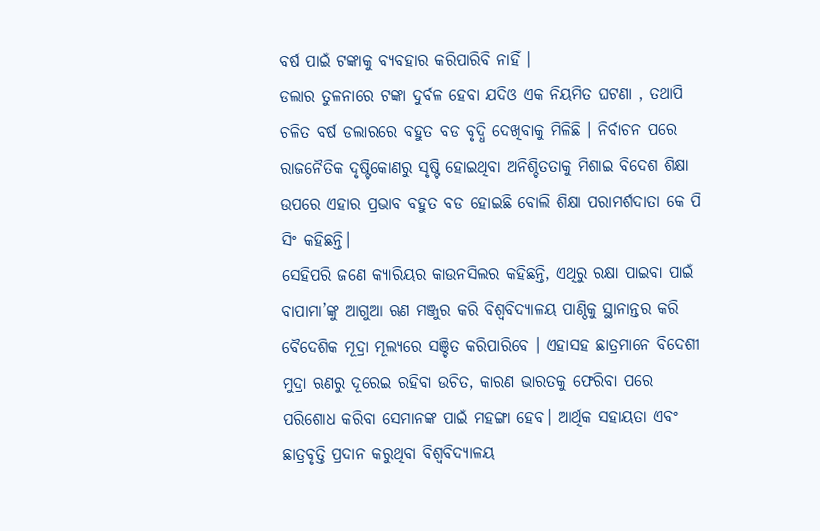ବର୍ଷ ପାଇଁ ଟଙ୍କାକୁ ବ୍ୟବହାର କରିପାରିବି ନାହିଁ ।
ଡଲାର ତୁଳନାରେ ଟଙ୍କା ଦୁର୍ବଳ ହେବା ଯଦିଓ ଏକ ନିୟମିତ ଘଟଣା , ତଥାପି ଚଳିତ ବର୍ଷ ଡଲାରରେ ବହୁତ ବଡ ବୃଦ୍ଧି ଦେଖିବାକୁ ମିଳିଛି । ନିର୍ବାଚନ ପରେ ରାଜନୈତିକ ଦୃଷ୍ଟିକୋଣରୁ ସୃଷ୍ଟି ହୋଇଥିବା ଅନିଶ୍ଚିତତାକୁ ମିଶାଇ ବିଦେଶ ଶିକ୍ଷା ଉପରେ ଏହାର ପ୍ରଭାବ ବହୁତ ବଡ ହୋଇଛି ବୋଲି ଶିକ୍ଷା ପରାମର୍ଶଦାତା କେ ପି ସିଂ କହିଛନ୍ତି।
ସେହିପରି ଜଣେ କ୍ୟାରିୟର କାଉନସିଲର କହିଛନ୍ତି, ଏଥିରୁ ରକ୍ଷା ପାଇବା ପାଇଁ ବାପାମା’ଙ୍କୁ ଆଗୁଆ ଋଣ ମଞ୍ଜୁର କରି ବିଶ୍ୱବିଦ୍ୟାଳୟ ପାଣ୍ଠିକୁ ସ୍ଥାନାନ୍ତର କରି ବୈଦେଶିକ ମୂଦ୍ରା ମୂଲ୍ୟରେ ସଞ୍ଚିତ କରିପାରିବେ । ଏହାସହ ଛାତ୍ରମାନେ ବିଦେଶୀ ମୁଦ୍ରା ଋଣରୁ ଦୂରେଇ ରହିବା ଉଚିତ, କାରଣ ଭାରତକୁ ଫେରିବା ପରେ ପରିଶୋଧ କରିବା ସେମାନଙ୍କ ପାଇଁ ମହଙ୍ଗା ହେବ। ଆର୍ଥିକ ସହାୟତା ଏବଂ ଛାତ୍ରବୃତ୍ତି ପ୍ରଦାନ କରୁଥିବା ବିଶ୍ୱବିଦ୍ୟାଳୟ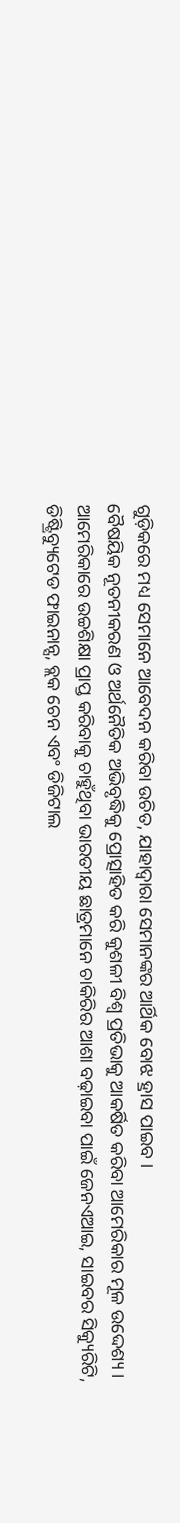ଗୁଡ଼ିକରେ ମଧ୍ୟ ସେମାନେ ଆବେଦନ କରିବା ଉଚିତ, ଯାହାଦ୍ୱାରା ସେମାନଙ୍କର ଆର୍ଥିକ ବୋଝ ହ୍ରାସ ପାଇବ ।
ବୈଷୟିକ ନୂତନୀକରଣ ଓ ଅର୍ଥନୈତିକ ଅଭିବୃଦ୍ଧିକୁ ପ୍ରୋତ୍ସାହିତ କରି କୁଶଳୀ ବିଶ୍ୱ ପ୍ରତିଭାକୁ ଆକର୍ଷିତ କରିବା ଆମେରିକାର ମୂଳ ଉଦ୍ଦେଶ୍ୟ । ଆମେରିକାରେ ଉଚ୍ଚଶିକ୍ଷା ପ୍ରାପ୍ତ କରିବାକୁ ଚାହୁଁଥିବା ଭାରତୀୟ ଛାତ୍ରମାନେ ଚାକିରିର ଆଶା ବଢ଼ାଇବା ପାଇଁ ଜେନଏଆଇ, ସାଇବର ସିକ୍ୟୁରିଟି, ଡିଷ୍ଟ୍ରିବ୍ୟୁଟେଡ ଫାଇନାନ୍ସ, ବ୍ଲକ ଚେନ ଏବଂ ଡିଜିଟାଲ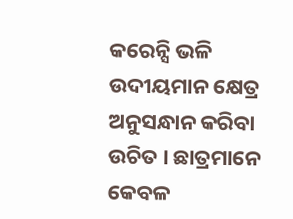କରେନ୍ସି ଭଳି ଉଦୀୟମାନ କ୍ଷେତ୍ର ଅନୁସନ୍ଧାନ କରିବା ଉଚିତ । ଛାତ୍ରମାନେ କେବଳ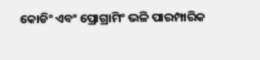କୋଡିଂ ଏବଂ ପ୍ରୋଗ୍ରାମିଂ ଭଳି ପାରମ୍ପାରିକ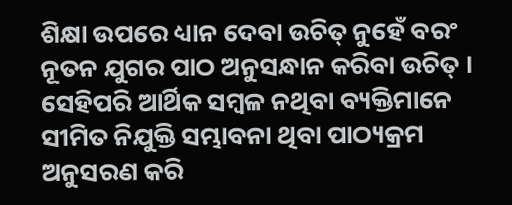ଶିକ୍ଷା ଉପରେ ଧ୍ୟାନ ଦେବା ଉଚିତ୍ ନୁହେଁ ବରଂ ନୂତନ ଯୁଗର ପାଠ ଅନୁସନ୍ଧାନ କରିବା ଉଚିତ୍ । ସେହିପରି ଆର୍ଥିକ ସମ୍ବଳ ନଥିବା ବ୍ୟକ୍ତିମାନେ ସୀମିତ ନିଯୁକ୍ତି ସମ୍ଭାବନା ଥିବା ପାଠ୍ୟକ୍ରମ ଅନୁସରଣ କରି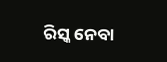ରିସ୍କ ନେବା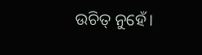ଉଚିତ୍ ନୁହେଁ।